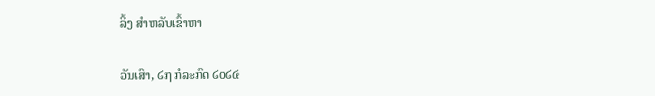ລິ້ງ ສຳຫລັບເຂົ້າຫາ

ວັນເສົາ, ໒໗ ກໍລະກົດ ໒໐໒໔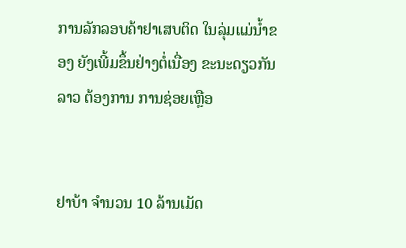ການລັກລອບຄ້າຢາເສບຕິດ ໃນລຸ່ມແມ່ນ້ຳຂອງ ຍັງເພີ້ມຂຶ້ນຢ່າງຕໍ່ເນື່ອງ ຂະນະດຽວກັນ ລາວ ຕ້ອງການ ການຊ່ອຍເຫຼືອ


ຢາບ້າ ຈຳນວນ 10 ລ້ານເມັດ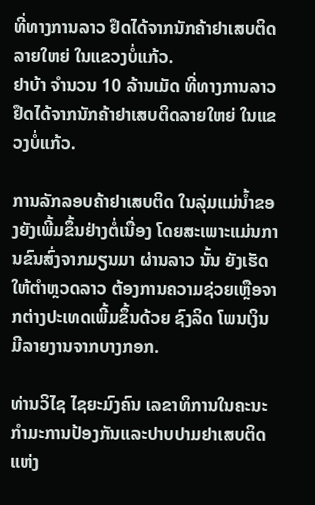ທີ່ທາງການລາວ ຢຶດໄດ້ຈາກນັກຄ້າຢາເສບຕິດລາຍໃຫຍ່ ໃນແຂວງບໍ່ແກ້ວ.
ຢາບ້າ ຈຳນວນ 10 ລ້ານເມັດ ທີ່ທາງການລາວ ຢຶດໄດ້ຈາກນັກຄ້າຢາເສບຕິດລາຍໃຫຍ່ ໃນແຂວງບໍ່ແກ້ວ.

ການລັກລອບຄ້າຢາເສບຕິດ ໃນລຸ່ມແມ່ນ້ຳຂອງຍັງເພີ້ມຂຶ້ນຢ່າງຕໍ່ເນື່ອງ ໂດຍສະເພາະແມ່ນການຂົນສົ່ງຈາກມຽນມາ ຜ່ານລາວ ນັ້ນ ຍັງເຮັດໃຫ້ຕຳຫຼວດລາວ ຕ້ອງການຄວາມຊ່ວຍເຫຼືອຈາກຕ່າງປະເທດເພີ້ມຂຶ້ນດ້ວຍ ຊົງລິດ ໂພນເງິນ ມີລາຍງານຈາກບາງກອກ.

ທ່ານວິໄຊ ໄຊຍະມົງຄົນ ເລຂາທິການໃນຄະນະກຳມະການປ້ອງກັນແລະປາບປາມຢາເສບຕິດແຫ່ງ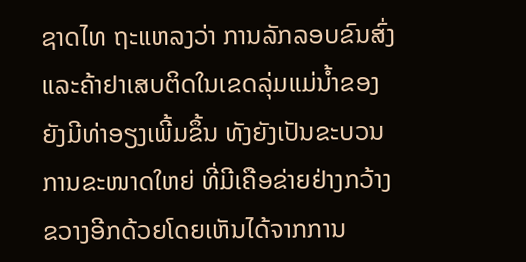ຊາດໄທ ຖະແຫລງວ່າ ການລັກລອບຂົນສົ່ງແລະຄ້າຢາເສບຕິດໃນເຂດລຸ່ມແມ່ນ້ຳຂອງ ຍັງມີທ່າອຽງເພີ້ມຂຶ້ນ ທັງຍັງເປັນຂະບວນການຂະໜາດໃຫຍ່ ທີ່ມີເຄືອຂ່າຍຢ່າງກວ້າງຂວາງອີກດ້ວຍໂດຍເຫັນໄດ້ຈາກການ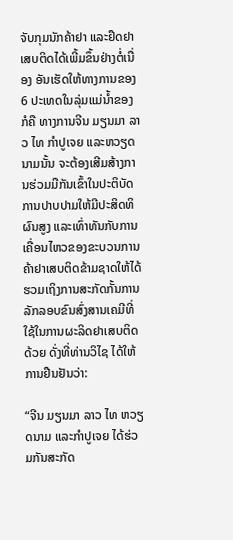ຈັບກຸມນັກຄ້າຢາ ແລະຢຶດຢາເສບຕິດໄດ້ເພີ້ມຂຶ້ນຢ່າງຕໍ່ເນື່ອງ ອັນເຮັດໃຫ້ທາງການຂອງ 6 ປະເທດໃນລຸ່ມແມ່ນ້ຳຂອງ ກໍຄື ທາງການຈີນ ມຽນມາ ລາວ ໄທ ກຳປູເຈຍ ແລະຫວຽດນາມນັ້ນ ຈະຕ້ອງເສີມສ້າງການຮ່ວມມືກັນເຂົ້າໃນປະຕິບັດການປາບປາມໃຫ້ມີປະສິດທິຜົນສູງ ແລະເທົ່າທັນກັບການເຄື່ອນໄຫວຂອງຂະບວນການຄ້າຢາເສບຕິດຂ້າມຊາດໃຫ້ໄດ້ ຮວມເຖິງການສະກັດກັ້ນການລັກລອບຂົນສົ່ງສານເຄມີທີ່ໃຊ້ໃນການຜະລິດຢາເສບຕິດດ້ວຍ ດັ່ງທີ່ທ່ານວິໄຊ ໄດ້ໃຫ້ການຢືນຢັນວ່າ:

“ຈີນ ມຽນມາ ລາວ ໄທ ຫວຽດນາມ ແລະກຳປູເຈຍ ໄດ້ຮ່ວມກັນສະກັດ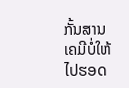ກັ້ນສານເຄມີບໍ່ໃຫ້ໄປຮອດ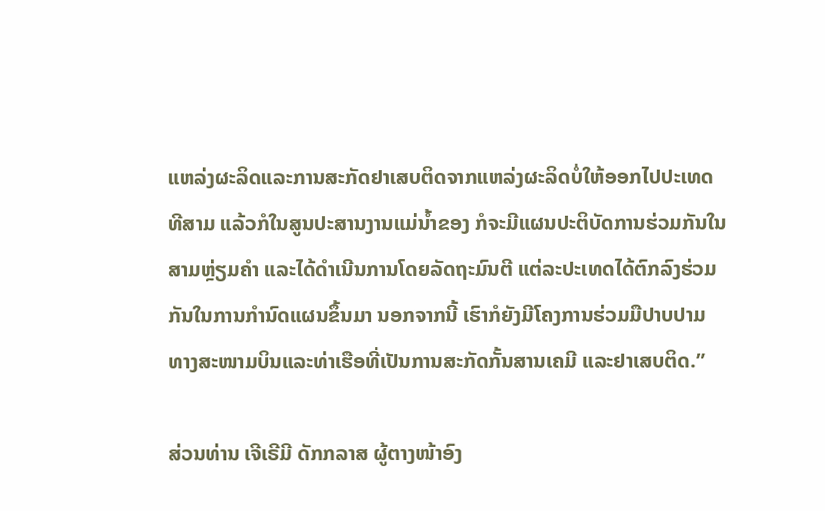ແຫລ່ງຜະລິດແລະການສະກັດຢາເສບຕິດຈາກແຫລ່ງຜະລິດບໍ່ໃຫ້ອອກໄປປະເທດທີສາມ ແລ້ວກໍໃນສູນປະສານງານແມ່ນ້ຳຂອງ ກໍຈະມີແຜນປະຕິບັດການຮ່ວມກັນໃນສາມຫຼ່ຽມຄຳ ແລະໄດ້ດຳເນີນການໂດຍລັດຖະມົນຕີ ແຕ່ລະປະເທດໄດ້ຕົກລົງຮ່ວມກັນໃນການກຳນົດແຜນຂຶ້ນມາ ນອກຈາກນີ້ ເຮົາກໍຍັງມີໂຄງການຮ່ວມມືປາບປາມທາງສະໜາມບິນແລະທ່າເຮືອທີ່ເປັນການສະກັດກັ້ນສານເຄມີ ແລະຢາເສບຕິດ.”

ສ່ວນທ່ານ ເຈີເຣີມີ ດັກກລາສ ຜູ້ຕາງໜ້າອົງ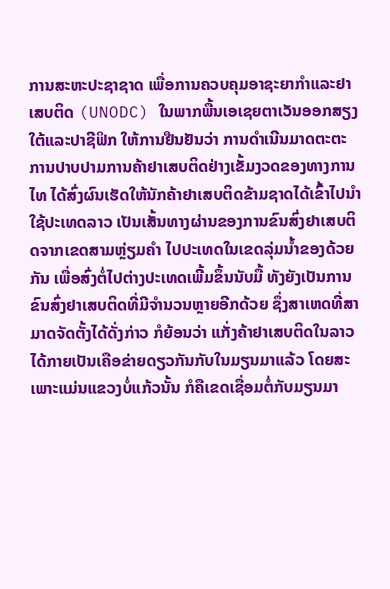ການສະຫະປະຊາຊາດ ເພື່ອການຄວບຄຸມອາຊະຍາກຳແລະຢາເສບຕິດ (UNODC) ໃນພາກພື້ນເອເຊຍຕາເວັນອອກສຽງໃຕ້ແລະປາຊີຟິກ ໃຫ້ການຢືນຢັນວ່າ ການດຳເນີນມາດຕະຕະການປາບປາມການຄ້າຢາເສບຕິດຢ່າງເຂັ້ມງວດຂອງທາງການໄທ ໄດ້ສົ່ງຜົນເຮັດໃຫ້ນັກຄ້າຢາເສບຕິດຂ້າມຊາດໄດ້ເຂົ້າໄປນຳໃຊ້ປະເທດລາວ ເປັນເສັ້ນທາງຜ່ານຂອງການຂົນສົ່ງຢາເສບຕິດຈາກເຂດສາມຫຼ່ຽມຄຳ ໄປປະເທດໃນເຂດລຸ່ມນ້ຳຂອງດ້ວຍກັນ ເພື່ອສົ່ງຕໍ່ໄປຕ່າງປະເທດເພີ້ມຂຶ້ນນັບມື້ ທັງຍັງເປັນການຂົນສົ່ງຢາເສບຕິດທີ່ມີຈຳນວນຫຼາຍອີກດ້ວຍ ຊຶ່ງສາເຫດທີ່ສາມາດຈັດຕັ້ງໄດ້ດັ່ງກ່າວ ກໍຍ້ອນວ່າ ແກັ່ງຄ້າຢາເສບຕິດໃນລາວ ໄດ້ກາຍເປັນເຄືອຂ່າຍດຽວກັນກັບໃນມຽນມາແລ້ວ ໂດຍສະເພາະແມ່ນແຂວງບໍ່ແກ້ວນັ້ນ ກໍຄືເຂດເຊື່ອມຕໍ່ກັບມຽນມາ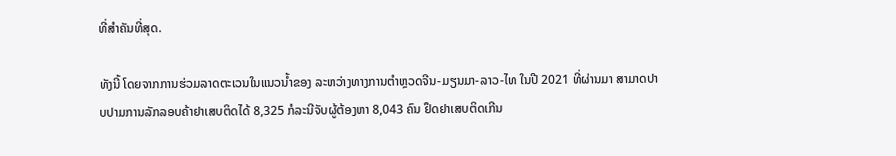ທີ່ສຳຄັນທີ່ສຸດ.

ທັງນີ້ ໂດຍຈາກການຮ່ວມລາດຕະເວນໃນແນວນ້ຳຂອງ ລະຫວ່າງທາງການຕຳຫຼວດຈີນ-ມຽນມາ-ລາວ-ໄທ ໃນປີ 2021 ທີ່ຜ່ານມາ ສາມາດປາບປາມການລັກລອບຄ້າຢາເສບຕິດໄດ້ 8,325 ກໍລະນີຈັບຜູ້ຕ້ອງຫາ 8,043 ຄົນ ຢຶດຢາເສບຕິດເກີນ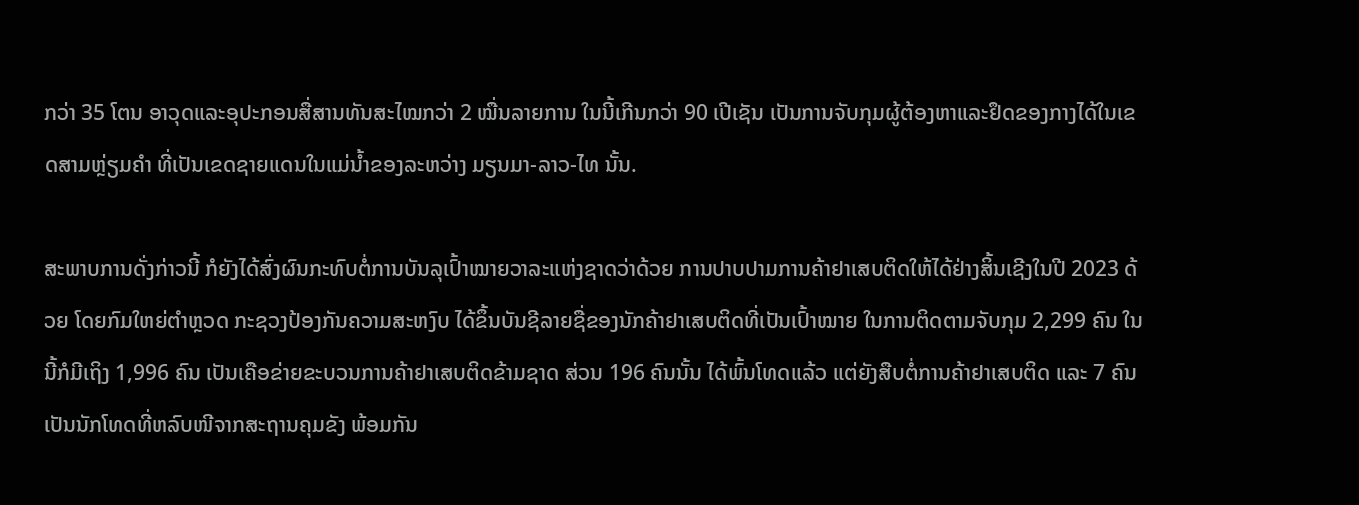ກວ່າ 35 ໂຕນ ອາວຸດແລະອຸປະກອນສື່ສານທັນສະໄໝກວ່າ 2 ໝື່ນລາຍການ ໃນນີ້ເກີນກວ່າ 90 ເປີເຊັນ ເປັນການຈັບກຸມຜູ້ຕ້ອງຫາແລະຢຶດຂອງກາງໄດ້ໃນເຂດສາມຫຼ່ຽມຄຳ ທີ່ເປັນເຂດຊາຍແດນໃນແມ່ນ້ຳຂອງລະຫວ່າງ ມຽນມາ-ລາວ-ໄທ ນັ້ນ.

ສະພາບການດັ່ງກ່າວນີ້ ກໍຍັງໄດ້ສົ່ງຜົນກະທົບຕໍ່ການບັນລຸເປົ້າໝາຍວາລະແຫ່ງຊາດວ່າດ້ວຍ ການປາບປາມການຄ້າຢາເສບຕິດໃຫ້ໄດ້ຢ່າງສິ້ນເຊີງໃນປີ 2023 ດ້ວຍ ໂດຍກົມໃຫຍ່ຕຳຫຼວດ ກະຊວງປ້ອງກັນຄວາມສະຫງົບ ໄດ້ຂຶ້ນບັນຊີລາຍຊື່ຂອງນັກຄ້າຢາເສບຕິດທີ່ເປັນເປົ້າໝາຍ ໃນການຕິດຕາມຈັບກຸມ 2,299 ຄົນ ໃນນີ້ກໍມີເຖິງ 1,996 ຄົນ ເປັນເຄືອຂ່າຍຂະບວນການຄ້າຢາເສບຕິດຂ້າມຊາດ ສ່ວນ 196 ຄົນນັ້ນ ໄດ້ພົ້ນໂທດແລ້ວ ແຕ່ຍັງສືບຕໍ່ການຄ້າຢາເສບຕິດ ແລະ 7 ຄົນເປັນນັກໂທດທີ່ຫລົບໜີຈາກສະຖານຄຸມຂັງ ພ້ອມກັນ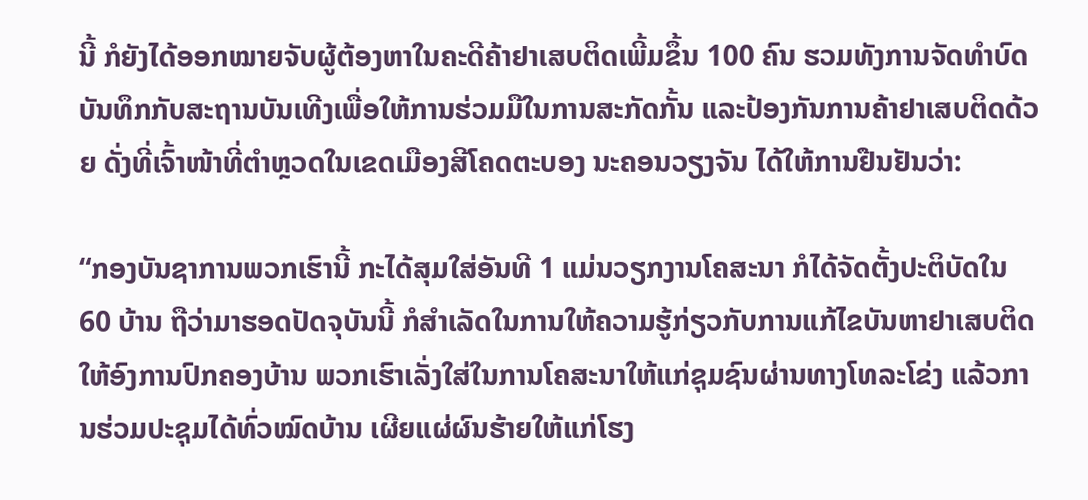ນີ້ ກໍຍັງໄດ້ອອກໝາຍຈັບຜູ້ຕ້ອງຫາໃນຄະດີຄ້າຢາເສບຕິດເພີ້ມຂຶ້ນ 100 ຄົນ ຮວມທັງການຈັດທຳບົດບັນທຶກກັບສະຖານບັນເທີງເພື່ອໃຫ້ການຮ່ວມມືໃນການສະກັດກັ້ນ ແລະປ້ອງກັນການຄ້າຢາເສບຕິດດ້ວຍ ດັ່ງທີ່ເຈົ້າໜ້າທີ່ຕຳຫຼວດໃນເຂດເມືອງສີໂຄດຕະບອງ ນະຄອນວຽງຈັນ ໄດ້ໃຫ້ການຢືນຢັນວ່າ:

“ກອງບັນຊາການພວກເຮົານີ້ ກະໄດ້ສຸມໃສ່ອັນທີ 1 ແມ່ນວຽກງານໂຄສະນາ ກໍໄດ້ຈັດຕັ້ງປະຕິບັດໃນ 60 ບ້ານ ຖືວ່າມາຮອດປັດຈຸບັນນີ້ ກໍສຳເລັດໃນການໃຫ້ຄວາມຮູ້ກ່ຽວກັບການແກ້ໄຂບັນຫາຢາເສບຕິດໃຫ້ອົງການປົກຄອງບ້ານ ພວກເຮົາເລັ່ງໃສ່ໃນການໂຄສະນາໃຫ້ແກ່ຊຸມຊົນຜ່ານທາງໂທລະໂຂ່ງ ແລ້ວການຮ່ວມປະຊຸມໄດ້ທົ່ວໝົດບ້ານ ເຜີຍແຜ່ຜົນຮ້າຍໃຫ້ແກ່ໂຮງ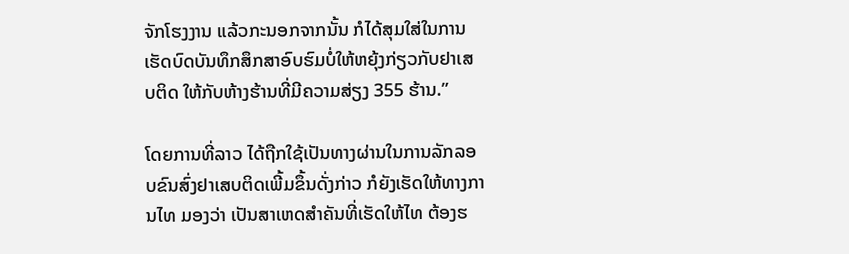ຈັກໂຮງງານ ແລ້ວກະນອກຈາກນັ້ນ ກໍໄດ້ສຸມໃສ່ໃນການເຮັດບົດບັນທຶກສຶກສາອົບຮົມບໍ່ໃຫ້ຫຍຸ້ງກ່ຽວກັບຢາເສບຕິດ ໃຫ້ກັບຫ້າງຮ້ານທີ່ມີຄວາມສ່ຽງ 355 ຮ້ານ.”

ໂດຍການທີ່ລາວ ໄດ້ຖືກໃຊ້ເປັນທາງຜ່ານໃນການລັກລອບຂົນສົ່ງຢາເສບຕິດເພີ້ມຂຶ້ນດັ່ງກ່າວ ກໍຍັງເຮັດໃຫ້ທາງການໄທ ມອງວ່າ ເປັນສາເຫດສຳຄັນທີ່ເຮັດໃຫ້ໄທ ຕ້ອງຮ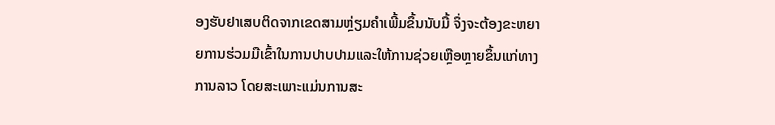ອງຮັບຢາເສບຕິດຈາກເຂດສາມຫຼ່ຽມຄຳເພີ້ມຂຶ້ນນັບມື້ ຈຶ່ງຈະຕ້ອງຂະຫຍາຍການຮ່ວມມືເຂົ້າໃນການປາບປາມແລະໃຫ້ການຊ່ວຍເຫຼືອຫຼາຍຂຶ້ນແກ່ທາງການລາວ ໂດຍສະເພາະແມ່ນການສະ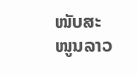ໜັບສະໜູນລາວ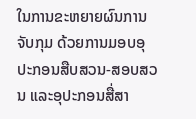ໃນການຂະຫຍາຍຜົນການຈັບກຸມ ດ້ວຍການມອບອຸປະກອນສືບສວນ-ສອບສວນ ແລະອຸປະກອນສື່ສາ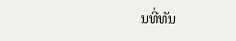ນທີ່ທັນ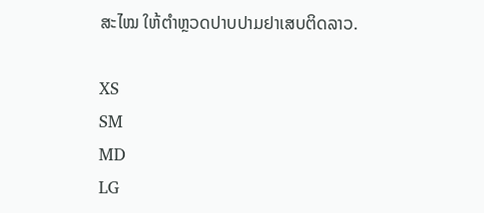ສະໄໝ ໃຫ້ຕຳຫຼວດປາບປາມຢາເສບຕິດລາວ.

XS
SM
MD
LG